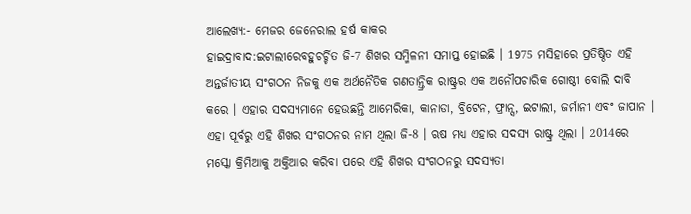ଆଲେଖ୍ୟ:- ମେଜର ଜେନେରାଲ ହର୍ଷ କାକର
ହାଇଦ୍ରାବାଦ:ଇଟାଲୀରେବହୁଚର୍ଚ୍ଚିତ ଜି-7 ଶିଖର ସମ୍ମିଳନୀ ସମାପ୍ତ ହୋଇଛି । 1975 ମସିହାରେ ପ୍ରତିଷ୍ଠିତ ଏହି ଅନ୍ତର୍ଜାତୀୟ ସଂଗଠନ ନିଜକୁ ଏକ ଅର୍ଥନୈତିକ ଗଣତାନ୍ତ୍ରିକ ରାଷ୍ଟ୍ରର ଏକ ଅନୌପଚାରିକ ଗୋଷ୍ଠୀ ବୋଲି ଦାବି କରେ । ଏହାର ସଦସ୍ୟମାନେ ହେଉଛନ୍ତି ଆମେରିକା, କାନାଡା, ବ୍ରିଟେନ, ଫ୍ରାନ୍ସ, ଇଟାଲୀ, ଜର୍ମାନୀ ଏବଂ ଜାପାନ । ଏହା ପୂର୍ବରୁ ଏହି ଶିଖର ସଂଗଠନର ନାମ ଥିଲା ଜି-8 । ଋଷ ମଧ୍ୟ ଏହାର ସଦସ୍ୟ ରାଷ୍ଟ୍ର ଥିଲା । 2014ରେ ମସ୍କୋ କ୍ରିମିଆକୁ ଅକ୍ତିଆର କରିବା ପରେ ଏହି ଶିଖର ସଂଗଠନରୁ ସଦସ୍ୟତା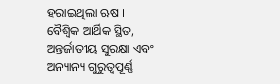ହରାଇଥିଲା ଋଷ ।
ବୈଶ୍ବିକ ଆର୍ଥିକ ସ୍ଥିତ, ଅନ୍ତର୍ଜାତୀୟ ସୁରକ୍ଷା ଏବଂ ଅନ୍ୟାନ୍ୟ ଗୁରୁତ୍ୱପୂର୍ଣ୍ଣ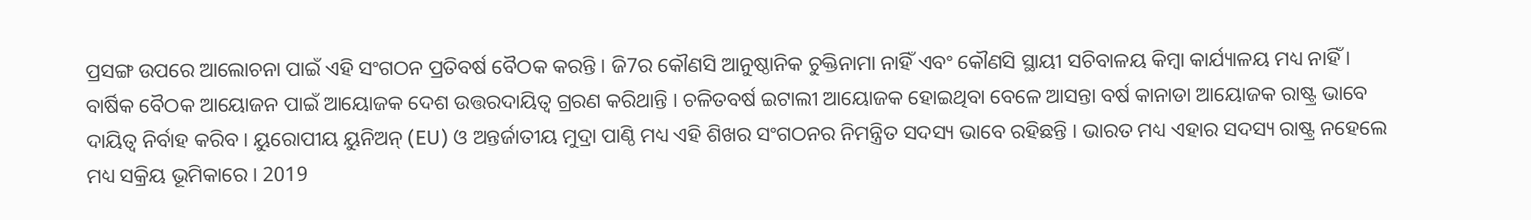ପ୍ରସଙ୍ଗ ଉପରେ ଆଲୋଚନା ପାଇଁ ଏହି ସଂଗଠନ ପ୍ରତିବର୍ଷ ବୈଠକ କରନ୍ତି । ଜି7ର କୌଣସି ଆନୁଷ୍ଠାନିକ ଚୁକ୍ତିନାମା ନାହିଁ ଏବଂ କୌଣସି ସ୍ଥାୟୀ ସଚିବାଳୟ କିମ୍ବା କାର୍ଯ୍ୟାଳୟ ମଧ୍ୟ ନାହିଁ । ବାର୍ଷିକ ବୈଠକ ଆୟୋଜନ ପାଇଁ ଆୟୋଜକ ଦେଶ ଉତ୍ତରଦାୟିତ୍ବ ଗ୍ରରଣ କରିଥାନ୍ତି । ଚଳିତବର୍ଷ ଇଟାଲୀ ଆୟୋଜକ ହୋଇଥିବା ବେଳେ ଆସନ୍ତା ବର୍ଷ କାନାଡା ଆୟୋଜକ ରାଷ୍ଟ୍ର ଭାବେ ଦାୟିତ୍ବ ନିର୍ବାହ କରିବ । ୟୁରୋପୀୟ ୟୁନିଅନ୍ (EU) ଓ ଅନ୍ତର୍ଜାତୀୟ ମୁଦ୍ରା ପାଣ୍ଠି ମଧ୍ୟ ଏହି ଶିଖର ସଂଗଠନର ନିମନ୍ତ୍ରିତ ସଦସ୍ୟ ଭାବେ ରହିଛନ୍ତି । ଭାରତ ମଧ୍ୟ ଏହାର ସଦସ୍ୟ ରାଷ୍ଟ୍ର ନହେଲେ ମଧ୍ୟ ସକ୍ରିୟ ଭୂମିକାରେ । 2019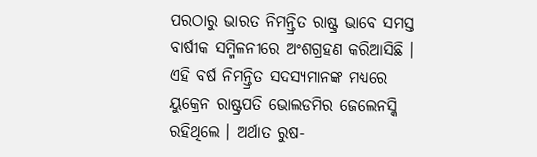ପରଠାରୁ ଭାରତ ନିମନ୍ତ୍ରିତ ରାଷ୍ଟ୍ର ଭାବେ ସମସ୍ତ ବାର୍ଷୀକ ସମ୍ମିଳନୀରେ ଅଂଶଗ୍ରହଣ କରିଆସିଛି ।
ଏହି ବର୍ଷ ନିମନ୍ତ୍ରିତ ସଦସ୍ୟମାନଙ୍କ ମଧ୍ୟରେ ୟୁକ୍ରେନ ରାଷ୍ଟ୍ରପତି ଭୋଲଡମିର ଜେଲେନସ୍କି ରହିଥିଲେ । ଅର୍ଥାତ ରୁଷ-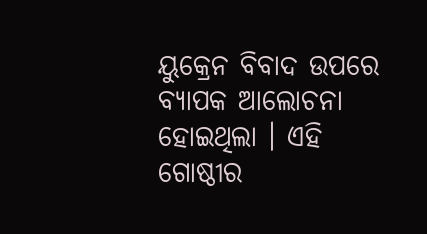ୟୁକ୍ରେନ ବିବାଦ ଉପରେ ବ୍ୟାପକ ଆଲୋଚନା ହୋଇଥିଲା । ଏହି ଗୋଷ୍ଠୀର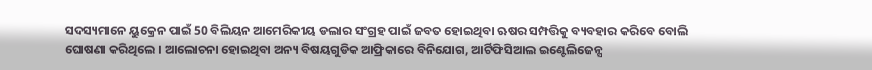ସଦସ୍ୟମାନେ ୟୁକ୍ରେନ ପାଇଁ 50 ବିଲିୟନ ଆମେରିକୀୟ ଡଲାର ସଂଗ୍ରହ ପାଇଁ ଜବତ ହୋଇଥିବା ଋଷର ସମ୍ପତ୍ତିକୁ ବ୍ୟବହାର କରିବେ ବୋଲି ଘୋଷଣା କରିଥିଲେ । ଆଲୋଚନା ହୋଇଥିବା ଅନ୍ୟ ବିଷୟଗୁଡିକ ଆଫ୍ରିକାରେ ବିନିଯୋଗ, ଆର୍ଟିଫିସିଆଲ ଇଣ୍ଟେଲିଜେନ୍ସ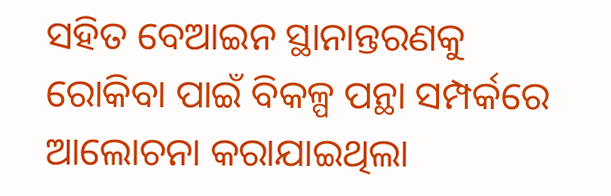ସହିତ ବେଆଇନ ସ୍ଥାନାନ୍ତରଣକୁ ରୋକିବା ପାଇଁ ବିକଳ୍ପ ପନ୍ଥା ସମ୍ପର୍କରେ ଆଲୋଚନା କରାଯାଇଥିଲା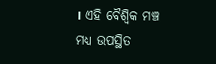। ଏହି ବୈଶ୍ବିକ ମଞ୍ଚ ମଧ୍ୟ ଉପସ୍ଥିତ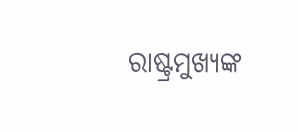ରାଷ୍ଟ୍ରମୁଖ୍ୟଙ୍କ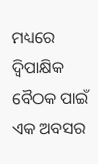ମଧ୍ୟରେ ଦ୍ୱିପାକ୍ଷିକ ବୈଠକ ପାଇଁ ଏକ ଅବସର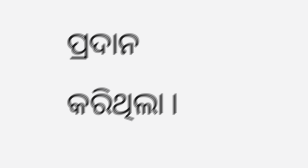ପ୍ରଦାନ କରିଥିଲା ।